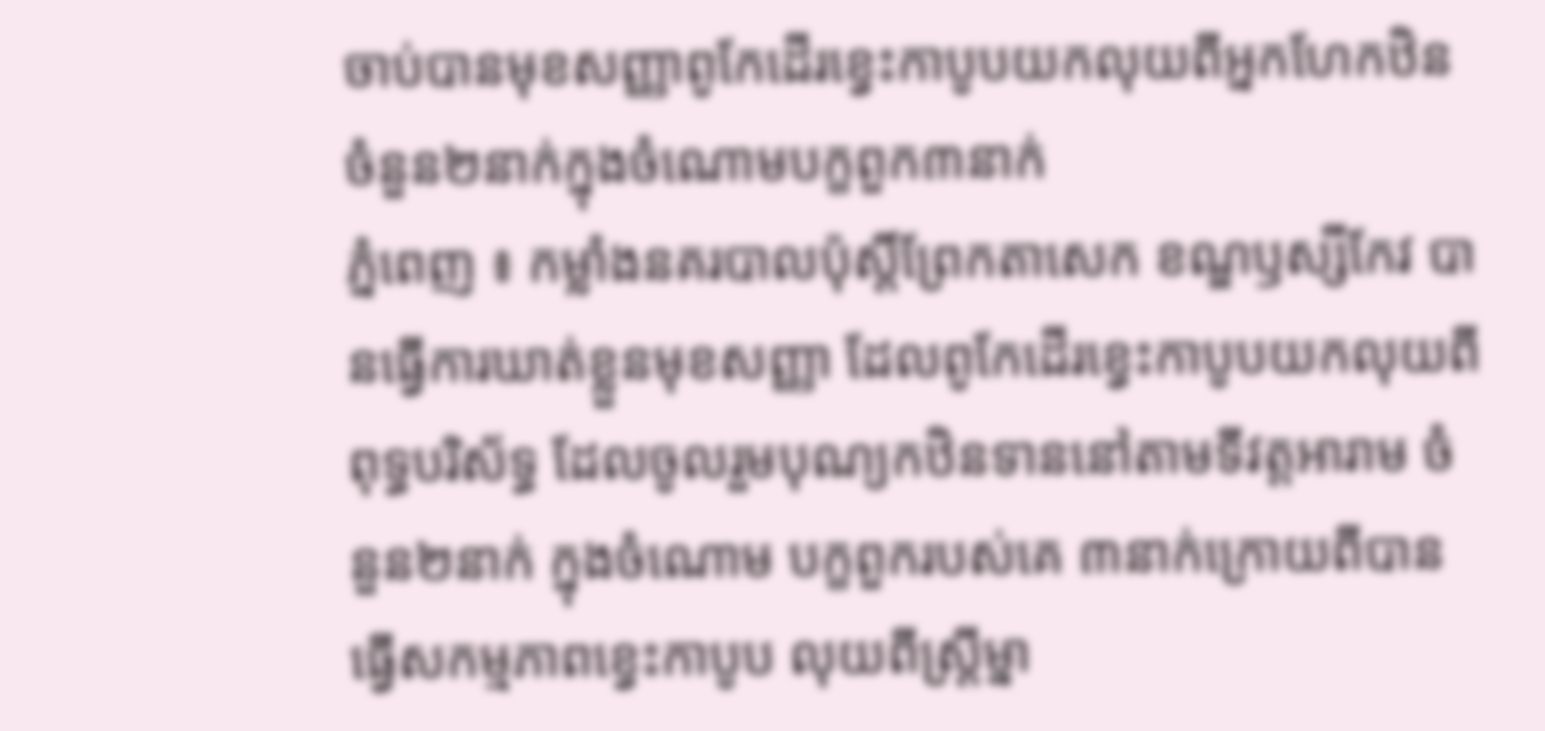ចាប់បានមុខសញ្ញាពូកែដើរខ្វេះកាបូបយកលុយពីអ្នកហែកឋិនចំនួន២នាក់ក្នុងចំណោមបក្ខពួក៣នាក់
ភ្នំពេញ ៖ កម្លាំងនគរបាលប៉ុស្ដិ៍ព្រែកតាសេក ខណ្ឌឫស្សីកែវ បានធ្វើការឃាត់ខ្លួនមុខសញ្ញា ដែលពូកែដើរខ្វេះកាបូបយកលុយពីពុទ្ធបរិស័ទ្ធ ដែលចូលរួមបុណ្យកឋិនទាននៅតាមទីវត្ដអារាម ចំនួន២នាក់ ក្នុងចំណោម បក្ខពួករបស់គេ ៣នាក់ក្រោយពីបានធ្វើសកម្មភាពខ្វេះកាបូប លុយពីស្ដ្រីម្នា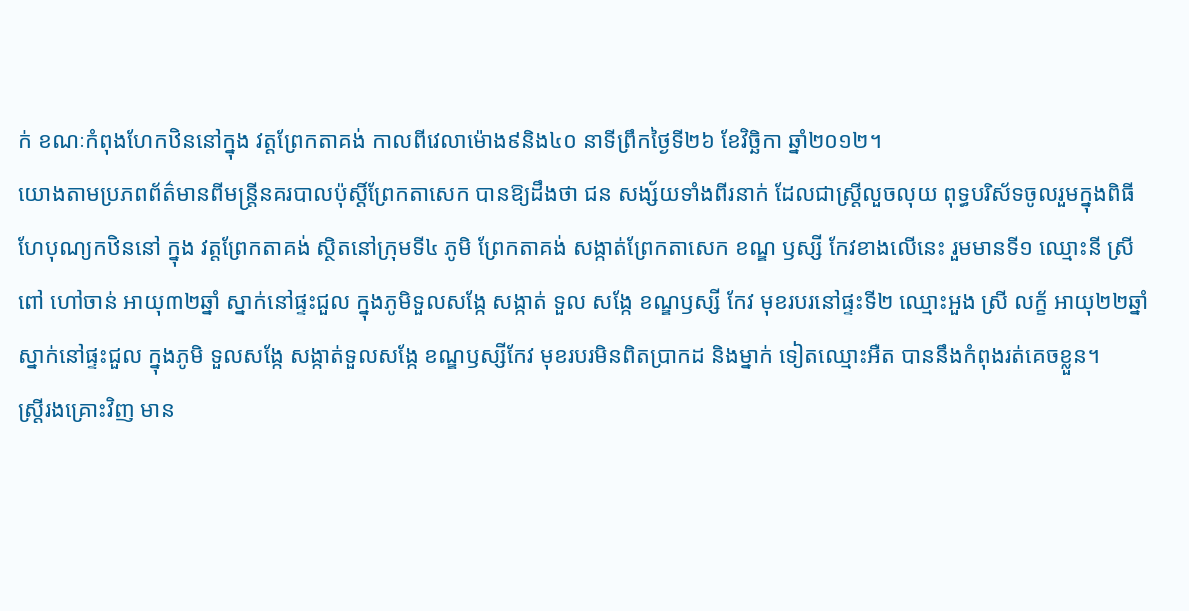ក់ ខណៈកំពុងហែកឋិននៅក្នុង វត្ដព្រែកតាគង់ កាលពីវេលាម៉ោង៩និង៤០ នាទីព្រឹកថ្ងៃទី២៦ ខែវិច្ឆិកា ឆ្នាំ២០១២។
យោងតាមប្រភពព័ត៌មានពីមន្ដ្រីនគរបាលប៉ុស្ដិ៍ព្រែកតាសេក បានឱ្យដឹងថា ជន សង្ស័យទាំងពីរនាក់ ដែលជាស្ដ្រីលួចលុយ ពុទ្ធបរិស័ទចូលរួមក្នុងពិធីហែបុណ្យកឋិននៅ ក្នុង វត្ដព្រែកតាគង់ ស្ថិតនៅក្រុមទី៤ ភូមិ ព្រែកតាគង់ សង្កាត់ព្រែកតាសេក ខណ្ឌ ឫស្សី កែវខាងលើនេះ រួមមានទី១ ឈ្មោះនី ស្រី ពៅ ហៅចាន់ អាយុ៣២ឆ្នាំ ស្នាក់នៅផ្ទះជួល ក្នុងភូមិទួលសង្កែ សង្កាត់ ទួល សង្កែ ខណ្ឌឫស្សី កែវ មុខរបរនៅផ្ទះទី២ ឈ្មោះអួង ស្រី លក្ខ័ អាយុ២២ឆ្នាំ ស្នាក់នៅផ្ទះជួល ក្នុងភូមិ ទួលសង្កែ សង្កាត់ទួលសង្កែ ខណ្ឌឫស្សីកែវ មុខរបរមិនពិតប្រាកដ និងម្នាក់ ទៀតឈ្មោះអឺត បាននឹងកំពុងរត់គេចខ្លួន។
ស្ដ្រីរងគ្រោះវិញ មាន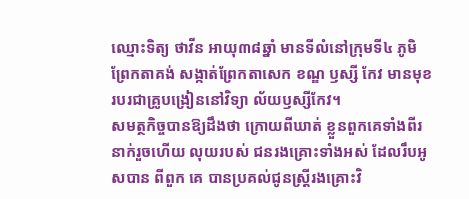ឈ្មោះទិត្យ ថាវីន អាយុ៣៨ឆ្នាំ មានទីលំនៅក្រុមទី៤ ភូមិព្រែកតាគង់ សង្កាត់ព្រែកតាសេក ខណ្ឌ ឫស្សី កែវ មានមុខរបរជាគ្រូបង្រៀននៅវិទ្យា ល័យឫស្សីកែវ។
សមត្ថកិច្ចបានឱ្យដឹងថា ក្រោយពីឃាត់ ខ្លួនពួកគេទាំងពីរនាក់រួចហើយ លុយរបស់ ជនរងគ្រោះទាំងអស់ ដែលរឹបអូសបាន ពីពួក គេ បានប្រគល់ជូនស្ដ្រីរងគ្រោះវិ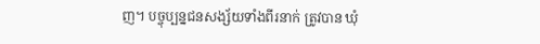ញ។ បច្ចុប្បន្នជនសង្ស័យទាំងពីរនាក់ ត្រូវបាន ឃុំ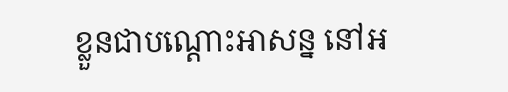ខ្លួនជាបណ្ដោះអាសន្ន នៅអ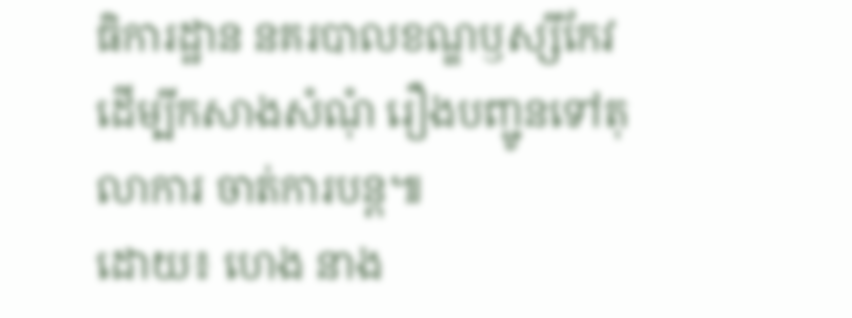ធិការដ្ឋាន នគរបាលខណ្ឌឫស្សីកែវ ដើម្បីកសាងសំណុំ រឿងបញ្ជូនទៅតុលាការ ចាត់ការបន្ដ៕
ដោយ៖ ហេង នាង